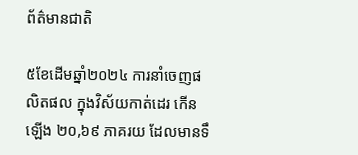ព័ត៌មានជាតិ

៥ខែដើមឆ្នាំ២០២៤ ការនាំចេញផលិតផល ក្នុងវិស័យកាត់ដេរ កើនឡើង ២០,៦៩ ភាគរយ ដែលមានទឹ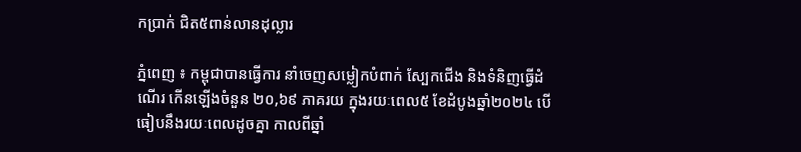កប្រាក់ ជិត៥ពាន់លានដុល្លារ

ភ្នំពេញ ៖ កម្ពុជាបានធ្វើការ នាំចេញសម្លៀកបំពាក់ ស្បែកជើង និងទំនិញធ្វើដំណើរ កើនឡើងចំនួន ២០,៦៩ ភាគរយ ក្នុងរយៈពេល៥ ខែដំបូងឆ្នាំ២០២៤ បើធៀបនឹងរយៈពេលដូចគ្នា កាលពីឆ្នាំ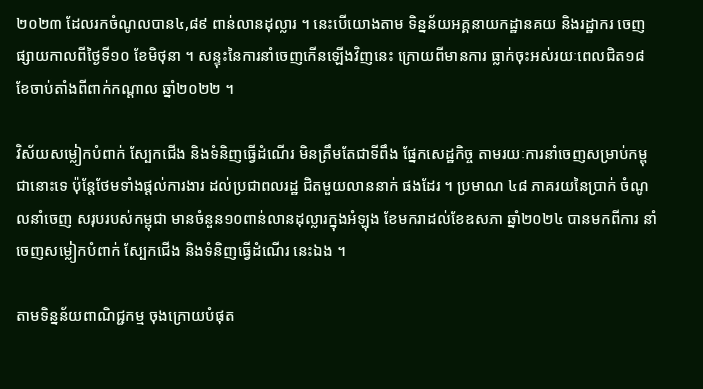២០២៣ ដែលរកចំណូលបាន៤,៨៩ ពាន់លានដុល្លារ ។ នេះបើយោងតាម ទិន្នន័យអគ្គនាយកដ្ឋានគយ និងរដ្ឋាករ ចេញផ្សាយកាលពីថ្ងៃទី១០ ខែមិថុនា ។ សន្ទុះនៃការនាំចេញកើនឡើងវិញនេះ ក្រោយពីមានការ ធ្លាក់ចុះអស់រយៈពេលជិត១៨ ខែចាប់តាំងពីពាក់កណ្តាល ឆ្នាំ២០២២ ។

វិស័យសម្លៀកបំពាក់ ស្បែកជើង និងទំនិញធ្វើដំណើរ មិនត្រឹមតែជាទីពឹង ផ្នែកសេដ្ឋកិច្ច តាមរយៈការនាំចេញសម្រាប់កម្ពុជានោះទេ ប៉ុន្តែថែមទាំងផ្តល់ការងារ ដល់ប្រជាពលរដ្ឋ ជិតមួយលាននាក់ ផងដែរ ។ ប្រមាណ ៤៨ ភាគរយនៃប្រាក់ ចំណូលនាំចេញ សរុបរបស់កម្ពុជា មានចំនួន១០ពាន់លានដុល្លារក្នុងអំឡុង ខែមករាដល់ខែឧសភា ឆ្នាំ២០២៤ បានមកពីការ នាំចេញសម្លៀកបំពាក់ ស្បែកជើង និងទំនិញធ្វើដំណើរ នេះឯង ។

តាមទិន្នន័យពាណិជ្ជកម្ម ចុងក្រោយបំផុត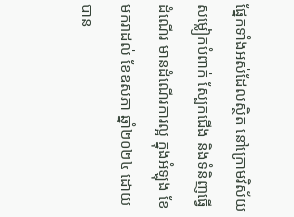ផ្នែកទាំងអស់ដែលស្ថិត នៅក្រោមវិស័យសម្លៀកបំពាក់ ស្បែកជើង និងទំនិញធ្វើដំណើរ មានដំណើរការល្អ ក្នុងអំឡុង ខែមករាដល់ ខែឧសភា ឆ្នាំ២០២៤ ដោយបាន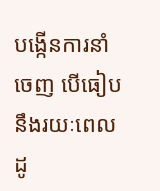បង្កើនការនាំចេញ បើធៀបនឹងរយៈពេលដូ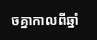ចគ្នាកាលពីឆ្នាំ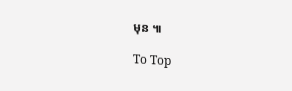មុន ៕

To Top